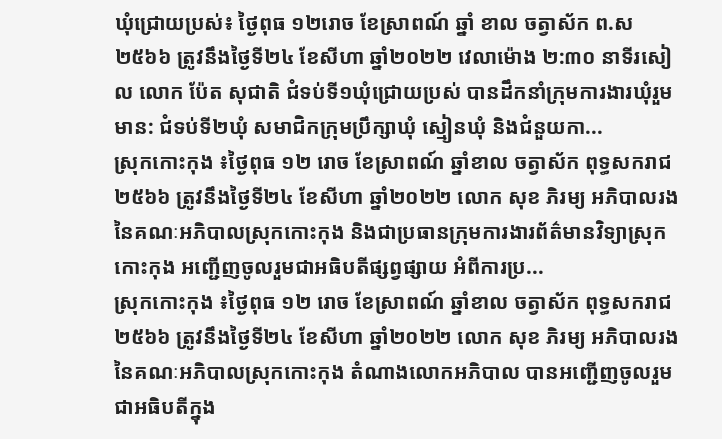ឃុំជ្រោយប្រស់៖ ថ្ងៃពុធ ១២រោច ខែស្រាពណ៍ ឆ្នាំ ខាល ចត្វាស័ក ព.ស ២៥៦៦ ត្រូវនឹងថ្ងៃទី២៤ ខែសីហា ឆ្នាំ២០២២ វេលាម៉ោង ២:៣០ នាទីរសៀល លោក ប៉ែត សុជាតិ ជំទប់ទី១ឃុំជ្រោយប្រស់ បានដឹកនាំក្រុមការងារឃុំរួមមាន: ជំទប់ទី២ឃុំ សមាជិកក្រុមប្រឹក្សាឃុំ ស្មៀនឃុំ និងជំនួយកា...
ស្រុកកោះកុង ៖ថ្ងៃពុធ ១២ រោច ខែស្រាពណ៍ ឆ្នាំខាល ចត្វាស័ក ពុទ្ធសករាជ ២៥៦៦ ត្រូវនឹងថ្ងៃទី២៤ ខែសីហា ឆ្នាំ២០២២ លោក សុខ ភិរម្យ អភិបាលរង នៃគណៈអភិបាលស្រុកកោះកុង និងជាប្រធានក្រុមការងារព័ត៌មានវិទ្យាស្រុកកោះកុង អញ្ជើញចូលរួមជាអធិបតីផ្សព្វផ្សាយ អំពីការប្រ...
ស្រុកកោះកុង ៖ថ្ងៃពុធ ១២ រោច ខែស្រាពណ៍ ឆ្នាំខាល ចត្វាស័ក ពុទ្ធសករាជ ២៥៦៦ ត្រូវនឹងថ្ងៃទី២៤ ខែសីហា ឆ្នាំ២០២២ លោក សុខ ភិរម្យ អភិបាលរង នៃគណៈអភិបាលស្រុកកោះកុង តំណាងលោកអភិបាល បានអញ្ជើញចូលរួមជាអធិបតីក្នុង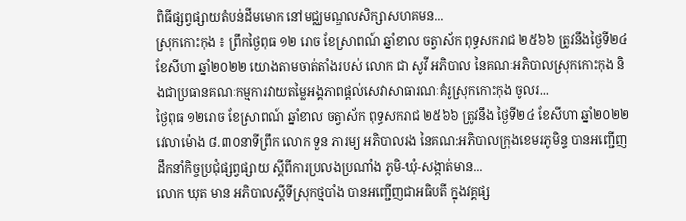ពិធីផ្សព្វផ្សាយតំបន់ដីមមោក នៅមជ្ឈមណ្ឌលសិក្សាសហគមន...
ស្រុកកោះកុង ៖ ព្រឹកថ្ងៃពុធ ១២ រោច ខែស្រាពណ៍ ឆ្នាំខាល ចត្វាស័ក ពុទ្ធសករាជ ២៥៦៦ ត្រូវនឹងថ្ងៃទី២៤ ខែសីហា ឆ្នាំ២០២២ យោងតាមចាត់តាំងរបស់ លោក ជា សូវី អភិបាល នៃគណៈអភិបាលស្រុកកោះកុង និងជាប្រធានគណៈកម្មការវាយតម្លៃអង្គភាពផ្តល់សេវាសាធារណៈគំរូស្រុកកោះកុង ចូលរ...
ថ្ងៃពុធ ១២រោច ខែស្រាពណ៍ ឆ្នាំខាល ចត្វាស័ក ពុទ្ធសករាជ ២៥៦៦ ត្រូវនឹង ថ្ងៃទី២៤ ខែសីហា ឆ្នាំ២០២២ វេលាម៉ោង ៨.៣០នាទីព្រឹក លោក ទួន ភារម្យ អភិបាលរង នៃគណ:អភិបាលក្រុងខេមរភូមិន្ទ បានអញ្ជើញដឹកនាំកិច្ចប្រជុំផ្សព្វផ្សាយ ស្តីពីការប្រលងប្រណាំង ភូមិ-ឃុំ-សង្កាត់មាន...
លោក ឃុត មាន អភិបាលស្តីទីស្រុកថ្មបាំង បានអញ្ជើញជាអធិបតី ក្នុងវគ្គផ្ស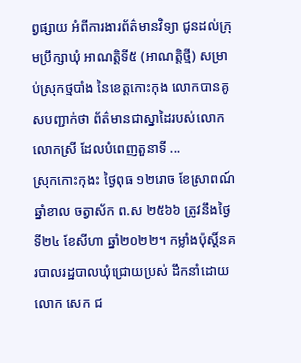ព្វផ្សាយ អំពីការងារព័ត៌មានវិទ្យា ជូនដល់ក្រុមប្រឹក្សាឃុំ អាណត្តិទី៥ (អាណត្តិថ្មី) សម្រាប់ស្រុកថ្មបាំង នៃខេត្តកោះកុង លោកបានគូសបញ្ជាក់ថា ព័ត៌មានជាស្នាដៃរបស់លោក លោកស្រី ដែលបំពេញតួនាទី ...
ស្រុកកោះកុងះ ថ្ងៃពុធ ១២រោច ខែស្រាពណ៍ ឆ្នាំខាល ចត្វាស័ក ព.ស ២៥៦៦ ត្រូវនឹងថ្ងៃទី២៤ ខែសីហា ឆ្នាំ២០២២។ កម្លាំងប៉ុស្តិ៍នគរបាលរដ្ឋបាលឃុំជ្រោយប្រស់ ដឹកនាំដោយលោក សេក ជ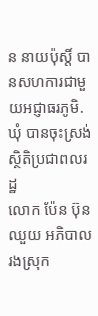ន នាយប៉ុស្តិ៍ បានសហការជាមួយអជ្ញាធរភូមិ.ឃុំ បានចុះស្រង់ស្ថិតិប្រជាពលរដ្ឋ
លោក ប៉ែន ប៊ុនឈួយ អភិបាលរងស្រុក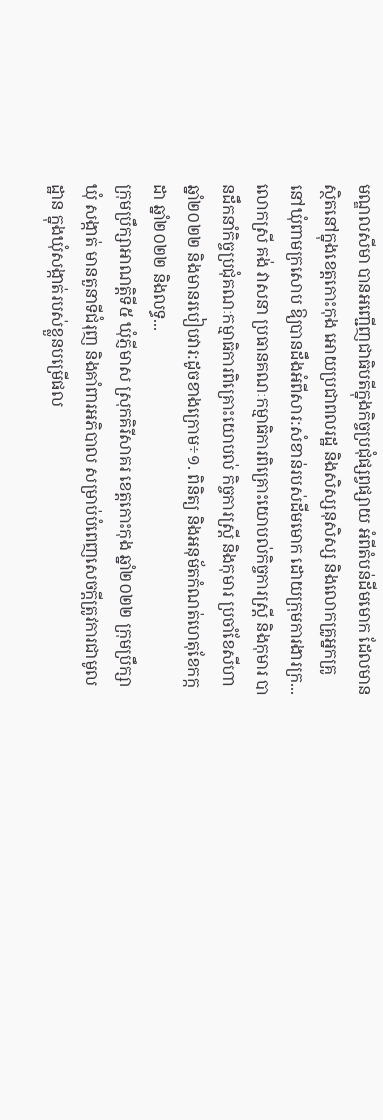មណ្ឌលសីមា បានអញ្ជើញជាធិបតីក្នុងកិច្ចប្រជុំផ្សព្វផ្សាយ អំពីតំបន់ដីមមោក ដែលមានស្ថិតនៅក្នុងខេត្តកោះកុង អោយប្រជាពលរដ្ឋ និងសិស្សនុសិស្ស និងលោកគ្រូអ្នកគ្រូ នៅឃុំពាមក្រសោប ឱ្យបានដឹងអំពីសារ:សំខាន់របស់ដីមមោក ដោយក្រុមការងារក្រ...
លោកស្រី គង់ វាសនា ប្រធានគណៈកម្មាធិការពិគ្រោះយោបល់កិច្ចការស្ដ្រី និងកុមារ បានដឹកនាំកិច្ចប្រជុំគណៈកម្មាធិការពិគ្រោះយោបល់ កិច្ចការស្ដ្រី និងកុមារ ប្រចាំខែសីហា ឆ្នាំ២០២២ និងមានរបៀបវារ:ដូចខាងក្រោម÷១. ពិនិត្យ និងអនុម័តកំណត់ហេតុខែកក្កដា ឆ្នាំ២០២២ និងលទ្ធ...
ក្រុមប្រឹក្សាអាណត្តិទី៥ ឃុំភ្ញីមាស ស្រុកគិរីសាគរ ខេត្តកោះកុង ឆ្នាំ២០២២ ក្រុមប្រឹក្សាឃុំ សង្កាត់ មានតួនាទីជំរុញ និងគាំពារអភិបាល សម្រាប់បំពេញសេចក្តីត្រូវការជាមូលដ្ឋាន ក្នុងឃុំសង្កាត់របស់ខ្លួនបម្រើផល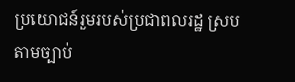ប្រយោជន៍រួមរបស់ប្រជាពលរដ្ឋ ស្របតាមច្បាប់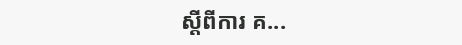ស្តីពីការ គ...